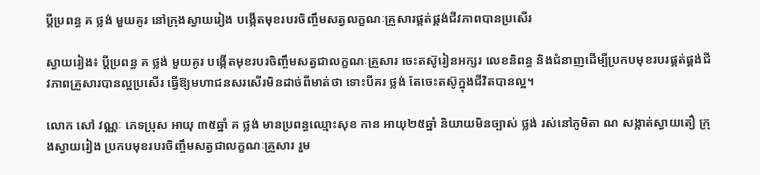ប្តីប្រពន្ធ គ ថ្លង់ មួយគូរ នៅក្រុងស្វាយរៀង បង្កើតមុខរបរចិញ្ចឹមសត្វលក្ខណៈគ្រួសារផ្គត់ផ្គង់ជីវភាពបានប្រសើរ

ស្វាយរៀង៖ ប្តីប្រពន្ធ គ ថ្លង់ មួយគូរ បង្កើតមុខរបរចិញ្ចឹមសត្វជាលក្ខណៈគ្រួសារ ចេះតស៊ូរៀនអក្សរ លេខនិពន្ធ និងជំនាញដើម្បីប្រកបមុខរបរផ្គត់ផ្គង់ជីវភាពគ្រួសារបានល្អប្រសើរ ធ្វើឱ្យមហាជនសរសើរមិនដាច់ពីមាត់ថា ទោះបីគរ ថ្លង់ តែចេះតស៊ូក្នុងជីវិតបានល្អ។

លោក សៅ វណ្ណៈ ភេទប្រុស អាយុ ៣៥ឆ្នាំ គ ថ្លង់ មានប្រពន្ធឈ្មោះសុខ កាន អាយុ២៥ឆ្នាំ និយាយមិនច្បាស់ ថ្លង់ រស់នៅភូមិតា ណ សង្កាត់ស្វាយតឿ ក្រុងស្វាយរៀង ប្រកបមុខរបរចិញ្ចឹមសត្វជាលក្ខណៈគ្រួសារ រួម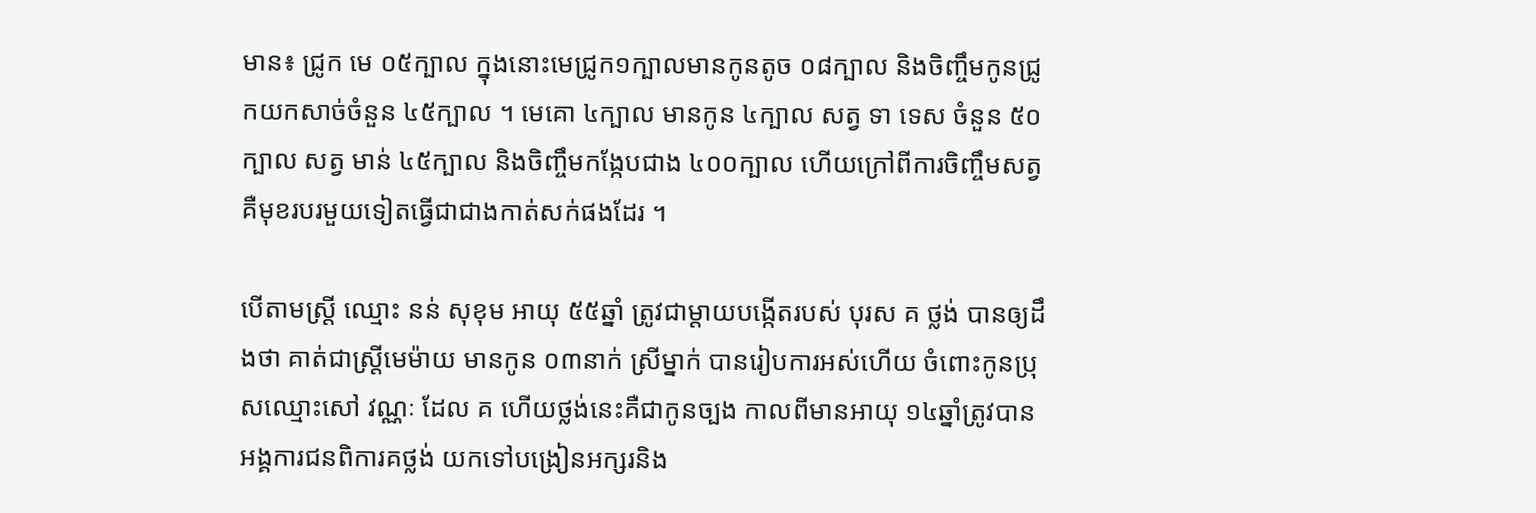មាន៖ ជ្រូក មេ ០៥ក្បាល ក្នុងនោះមេជ្រូក១ក្បាលមានកូនតូច ០៨ក្បាល និងចិញ្ចឹមកូនជ្រូកយកសាច់ចំនួន ៤៥ក្បាល ។ មេគោ ៤ក្បាល មានកូន ៤ក្បាល សត្វ ទា ទេស ចំនួន ៥០ក្បាល សត្វ មាន់ ៤៥ក្បាល និងចិញ្ចឹមកង្កែបជាង ៤០០ក្បាល ហើយក្រៅពីការចិញ្ចឹមសត្វគឺមុខរបរមួយទៀតធ្វើជាជាងកាត់សក់ផងដែរ ។

បើតាមស្រ្តី ឈ្មោះ នន់ សុខុម អាយុ ៥៥ឆ្នាំ ត្រូវជាម្តាយបង្កើតរបស់ បុរស គ ថ្លង់ បានឲ្យដឹងថា គាត់ជាស្ត្រីមេម៉ាយ មានកូន ០៣នាក់ ស្រីម្នាក់ បានរៀបការអស់ហើយ ចំពោះកូនប្រុសឈ្មោះសៅ វណ្ណៈ ដែល គ ហើយថ្លង់នេះគឺជាកូនច្បង កាលពីមានអាយុ ១៤ឆ្នាំត្រូវបានអង្គការជនពិការគថ្លង់ យកទៅបង្រៀនអក្សរនិង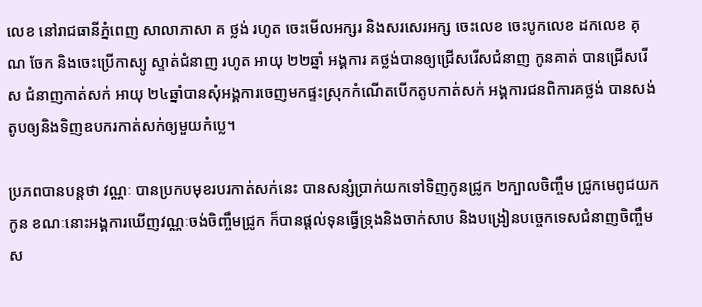លេខ នៅរាជធានីភ្នំពេញ សាលាភាសា គ ថ្លង់ រហូត ចេះមើលអក្សរ និងសរសេរអក្ស ចេះលេខ ចេះបូកលេខ ដកលេខ គុណ ចែក និងចេះប្រើកាស្យូ ស្ទាត់ជំនាញ រហូត អាយុ ២២ឆ្នាំ អង្គការ គថ្លង់បានឲ្យជ្រើសរើសជំនាញ កូនគាត់ បានជ្រើសរើស ជំនាញកាត់សក់ អាយុ ២៤ឆ្នាំបានសុំអង្គការចេញមកផ្ទះស្រុកកំណើតបើកតូបកាត់សក់ អង្គការជនពិការគថ្លង់ បានសង់តូបឲ្យនិងទិញឧបករកាត់សក់ឲ្យមួយកំប្លេ។

ប្រភពបានបន្តថា វណ្ណៈ បានប្រកបមុខរបរកាត់សក់នេះ បានសន្សំប្រាក់យកទៅទិញកូនជ្រូក ២ក្បាលចិញ្ចឹម ជ្រូកមេពូជយកកូន ខណៈនោះអង្គការឃើញវណ្ណៈចង់ចិញ្ចឹមជ្រូក ក៏បានផ្តល់ទុនធ្វើទ្រុងនិងចាក់សាប និងបង្រៀនបច្ចេកទេសជំនាញចិញ្ចឹមស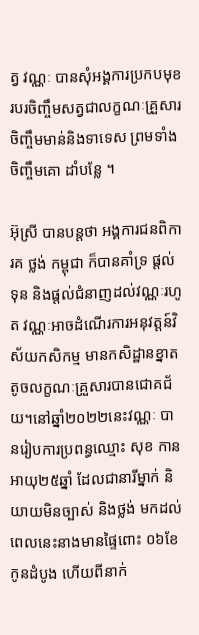ត្វ វណ្ណៈ បានសុំអង្គការប្រកបមុខរបរចិញ្ចឹមសត្វជាលក្ខណៈគ្រួសារ ចិញ្ចឹមមាន់និងទាទេស ព្រមទាំងចិញ្ចឹមគោ ដាំបន្លែ ។

អ៊ុស្រី បានបន្តថា អង្គការជនពិការគ ថ្លង់ កម្ពុជា ក៏បានគាំទ្រ ផ្តល់ទុន និងផ្តល់ជំនាញដល់វណ្ណៈរហូត វណ្ណៈអាចដំណើរការអនុវត្តន៍វិស័យកសិកម្ម មានកសិដ្ឋានខ្នាតតូចលក្ខណៈគ្រួសារបានជោគជ័យ។នៅឆ្នាំ២០២២នេះវណ្ណៈ បានរៀបការប្រពន្ធឈ្មោះ សុខ កាន អាយុ២៥ឆ្នាំ ដែលជានារីម្នាក់ និយាយមិនច្បាស់ និងថ្លង់ មកដល់ពេលនេះនាងមានផ្ទៃពោះ ០៦ខែ កូនដំបូង ហើយពីនាក់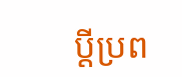ប្តីប្រព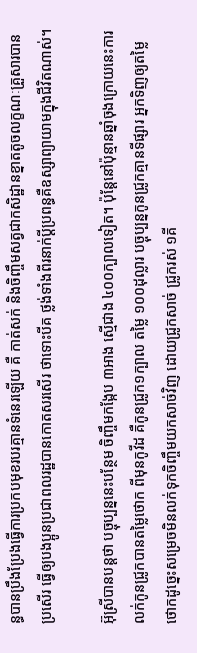ន្ធបានប្រឹងប្រែងធ្វើការប្រកបមុខរបរគ្មានទំនេរឡើយ គឺ កាត់សក់ និងចិញ្ចឹមសត្វជាកសិដ្ឋានខ្នាតតូចលក្ខណៈគ្រួសារបានប្រសើរ ធ្វើឲ្យបងប្អូនប្រជាពលរដ្ឋបានកោតសរសើរ ថាទោះបីគ ថ្លង់ទាំងពីរនាក់ប្ដីប្រពន្ធគឺឧស្សាព្យាយាមក្នុងជីវិតណាស់។

អ៊ុស្រីបានបន្តថា បច្ចុប្បន្ននេះបន្ថែម ចិញ្ចឹមកង្កែប ៣អាង ស្មើជាង ៤០០ក្បាលទៀត។ ប៉ុន្តែនៅប៉ុន្មានឆ្នាំចុងក្រោយនេះការលក់កូនជ្រូកបានតម្លៃថោក ពីមុនកូវីដ គឺកូនជ្រូក១ក្បាល តម្លៃ ១០០ដុល្លារ បច្ចុប្បន្នកូនជ្រូកគ្មានទីផ្សារ អ្នកទិញឲ្យតម្លៃថោកដូច្នេះសម្រេចមិនលក់ទុកចិញ្ចឹមយកសាច់វិញ ដោយជ្រូកសាច់ ជ្រូករស់ ១គី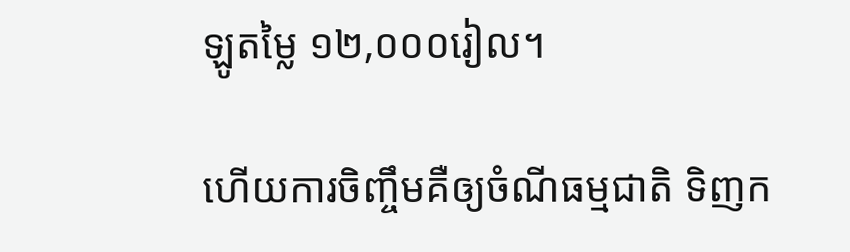ឡូតម្លៃ ១២,០០០រៀល។

ហើយការចិញ្ចឹមគឺឲ្យចំណីធម្មជាតិ ទិញក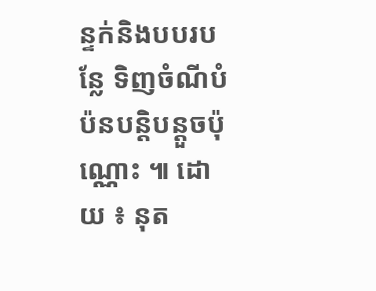ន្ទក់និងបបរបន្លែ ទិញចំណីបំប៉នបន្តិបន្តួចប៉ុណ្ណោះ ៕ ដោយ ៖ នុត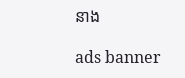នាង

ads banner